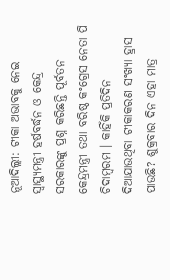ନୂଆଦିଲ୍ଲୀ: ଟୀକା ଅଭାବକୁ ନେଇ ସ୍ୱାସ୍ଥ୍ୟମନ୍ତ୍ରୀ ହର୍ଷବର୍ଦ୍ଧନ ଓ କେନ୍ଦ୍ର ସରକାରଙ୍କୁ ପ୍ରଶ୍ନ କରିଛନ୍ତି ପୂର୍ବତନ କେନ୍ଦ୍ରମନ୍ତ୍ରୀ ତଥା ବରିଷ୍ଠ କଂଗ୍ରେସ ନେତା ପି ଚିଦାମ୍ବରମ । କାହିଁକି ପ୍ରତିଦିନ ଦିଆଯାଉଥିବା ଟୀକାକରଣ ସଂଖ୍ୟା ହ୍ରାସ ପାଉଛି? ଶୁକ୍ରବାର ଦିନ ଏହା ମାତ୍ର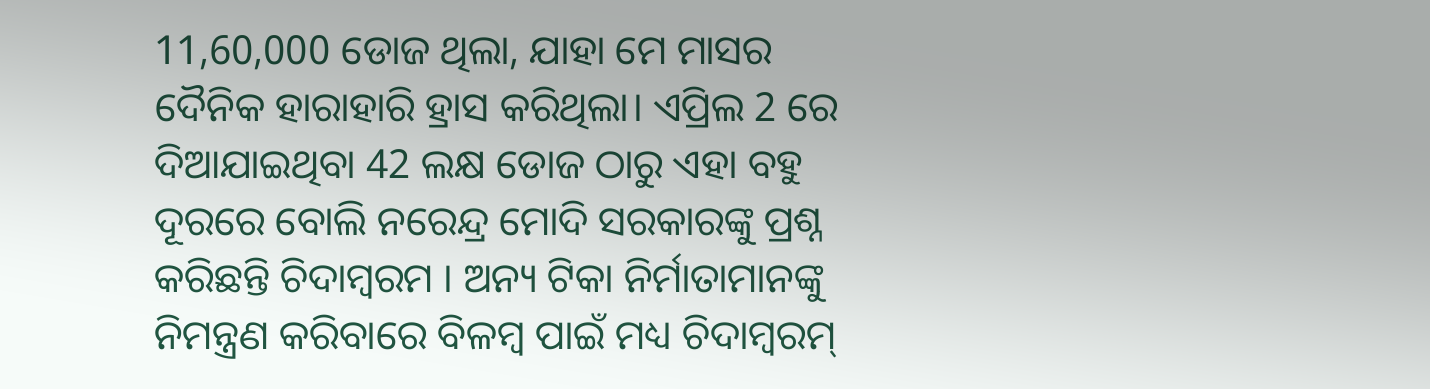11,60,000 ଡୋଜ ଥିଲା, ଯାହା ମେ ମାସର ଦୈନିକ ହାରାହାରି ହ୍ରାସ କରିଥିଲା। ଏପ୍ରିଲ 2 ରେ ଦିଆଯାଇଥିବା 42 ଲକ୍ଷ ଡୋଜ ଠାରୁ ଏହା ବହୁ ଦୂରରେ ବୋଲି ନରେନ୍ଦ୍ର ମୋଦି ସରକାରଙ୍କୁ ପ୍ରଶ୍ନ କରିଛନ୍ତି ଚିଦାମ୍ବରମ । ଅନ୍ୟ ଟିକା ନିର୍ମାତାମାନଙ୍କୁ ନିମନ୍ତ୍ରଣ କରିବାରେ ବିଳମ୍ବ ପାଇଁ ମଧ୍ୟ ଚିଦାମ୍ବରମ୍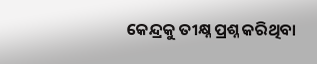କେନ୍ଦ୍ରକୁ ତୀକ୍ଷ୍ନ ପ୍ରଶ୍ନ କରିଥିବା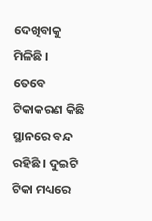ଦେଖିବାକୁ ମିଳିଛି ।
ତେବେ ଟିକାକରଣ କିଛି ସ୍ଥାନରେ ବନ୍ଦ ରହିଛି । ଦୁଇଟି ଟିକା ମଧ୍ୟରେ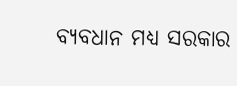ବ୍ୟବଧାନ ମଧ୍ୟ ସରକାର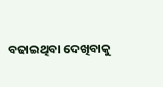ବଢାଇଥିବା ଦେଖିବାକୁ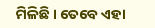ମିଳିଛି । ତେବେ ଏହା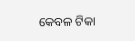କେବଳ ଟିକା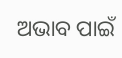ଅଭାବ ପାଇଁ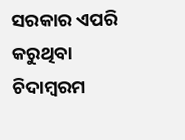ସରକାର ଏପରି କରୁଥିବା ଚିଦାମ୍ବରମ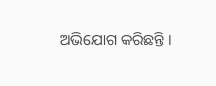ଅଭିଯୋଗ କରିଛନ୍ତି ।